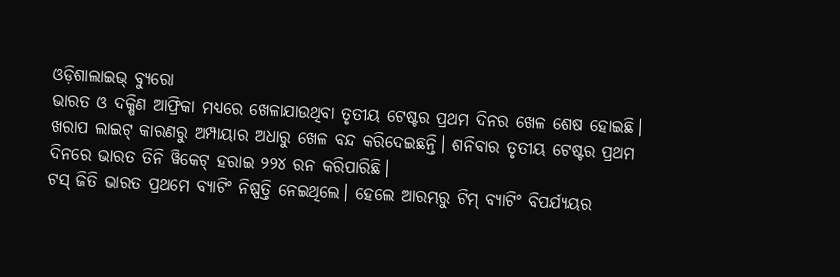ଓଡ଼ିଶାଲାଇଭ୍ ବ୍ୟୁରୋ
ଭାରତ ଓ ଦକ୍ଷିଣ ଆଫ୍ରିକା ମଧ୍ୟରେ ଖେଳାଯାଉଥିବା ତୃତୀୟ ଟେଷ୍ଟର ପ୍ରଥମ ଦିନର ଖେଳ ଶେଷ ହୋଇଛି। ଖରାପ ଲାଇଟ୍ କାରଣରୁ ଅମ୍ପାୟାର ଅଧାରୁ ଖେଳ ବନ୍ଦ କରିଦେଇଛନ୍ତି। ଶନିବାର ତୃତୀୟ ଟେଷ୍ଟର ପ୍ରଥମ ଦିନରେ ଭାରତ ତିନି ୱିକେଟ୍ ହରାଇ ୨୨୪ ରନ କରିପାରିଛି।
ଟସ୍ ଜିତି ଭାରତ ପ୍ରଥମେ ବ୍ୟାଟିଂ ନିଷ୍ପତ୍ତି ନେଇଥିଲେ। ହେଲେ ଆରମ୍ଭରୁ ଟିମ୍ ବ୍ୟାଟିଂ ବିପର୍ଯ୍ୟୟର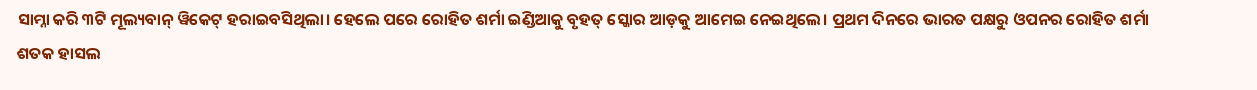ସାମ୍ନା କରି ୩ଟି ମୂଲ୍ୟବାନ୍ ୱିକେଟ୍ ହରାଇବସିଥିଲା। ହେଲେ ପରେ ରୋହିତ ଶର୍ମା ଇଣ୍ଡିଆକୁ ବୃହତ୍ ସ୍କୋର ଆଡ଼କୁ ଆମେଇ ନେଇଥିଲେ। ପ୍ରଥମ ଦିନରେ ଭାରତ ପକ୍ଷରୁ ଓପନର ରୋହିତ ଶର୍ମା ଶତକ ହାସଲ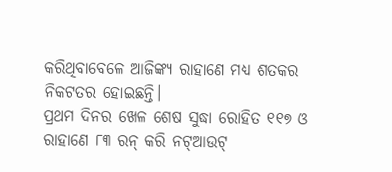କରିଥିବାବେଳେ ଆଜିଙ୍କ୍ୟ ରାହାଣେ ମଧ୍ୟ ଶତକର ନିକଟତର ହୋଇଛନ୍ତି।
ପ୍ରଥମ ଦିନର ଖେଳ ଶେଷ ସୁଦ୍ଧା ରୋହିତ ୧୧୭ ଓ ରାହାଣେ ୮୩ ରନ୍ କରି ନଟ୍ଆଉଟ୍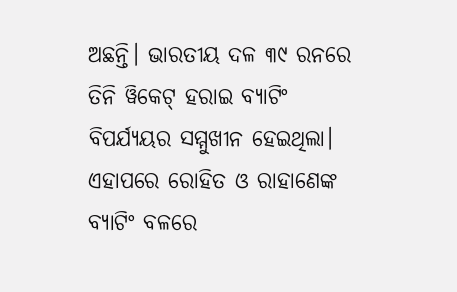ଅଛନ୍ତି। ଭାରତୀୟ ଦଳ ୩୯ ରନରେ ତିନି ୱିକେଟ୍ ହରାଇ ବ୍ୟାଟିଂ ବିପର୍ଯ୍ୟୟର ସମ୍ମୁଖୀନ ହେଇଥିଲା। ଏହାପରେ ରୋହିତ ଓ ରାହାଣେଙ୍କ ବ୍ୟାଟିଂ ବଳରେ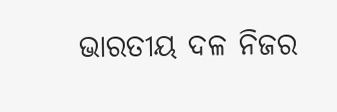ଭାରତୀୟ ଦଳ ନିଜର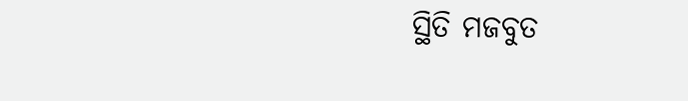ସ୍ଥିତି ମଜବୁତ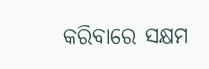କରିବାରେ ସକ୍ଷମ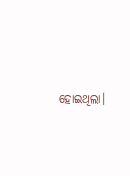ହୋଇଥିଲା।